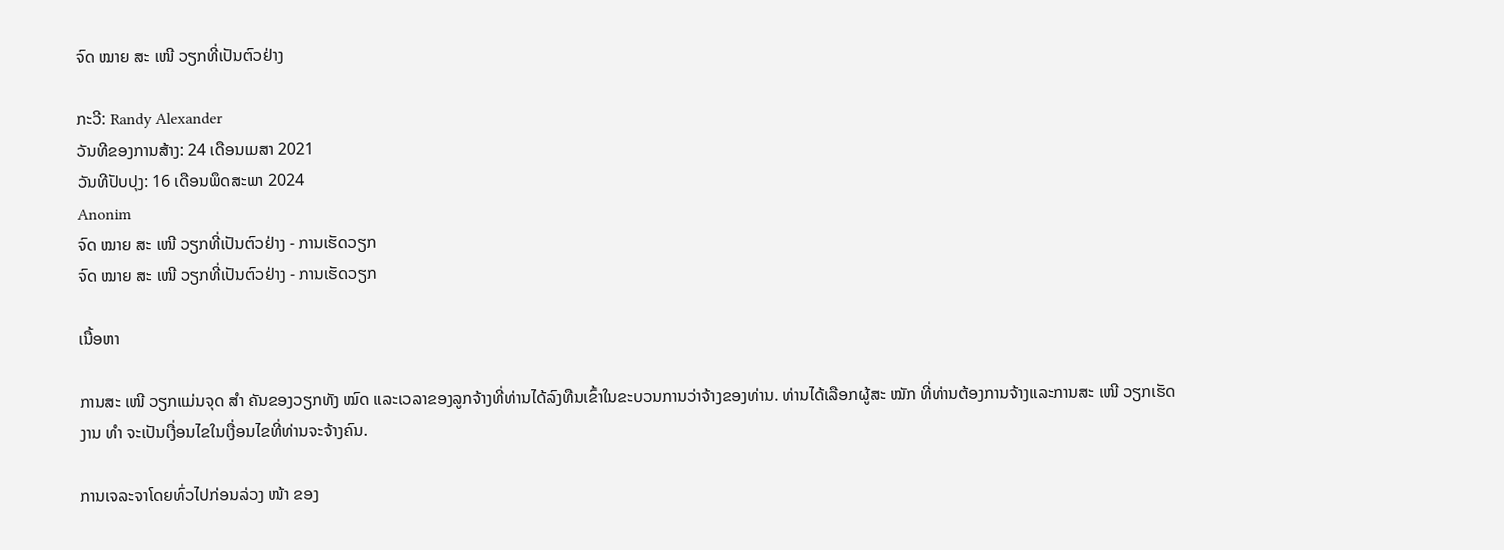ຈົດ ໝາຍ ສະ ເໜີ ວຽກທີ່ເປັນຕົວຢ່າງ

ກະວີ: Randy Alexander
ວັນທີຂອງການສ້າງ: 24 ເດືອນເມສາ 2021
ວັນທີປັບປຸງ: 16 ເດືອນພຶດສະພາ 2024
Anonim
ຈົດ ໝາຍ ສະ ເໜີ ວຽກທີ່ເປັນຕົວຢ່າງ - ການເຮັດວຽກ
ຈົດ ໝາຍ ສະ ເໜີ ວຽກທີ່ເປັນຕົວຢ່າງ - ການເຮັດວຽກ

ເນື້ອຫາ

ການສະ ເໜີ ວຽກແມ່ນຈຸດ ສຳ ຄັນຂອງວຽກທັງ ໝົດ ແລະເວລາຂອງລູກຈ້າງທີ່ທ່ານໄດ້ລົງທືນເຂົ້າໃນຂະບວນການວ່າຈ້າງຂອງທ່ານ. ທ່ານໄດ້ເລືອກຜູ້ສະ ໝັກ ທີ່ທ່ານຕ້ອງການຈ້າງແລະການສະ ເໜີ ວຽກເຮັດງານ ທຳ ຈະເປັນເງື່ອນໄຂໃນເງື່ອນໄຂທີ່ທ່ານຈະຈ້າງຄົນ.

ການເຈລະຈາໂດຍທົ່ວໄປກ່ອນລ່ວງ ໜ້າ ຂອງ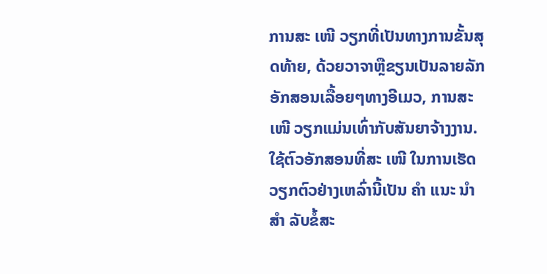ການສະ ເໜີ ວຽກທີ່ເປັນທາງການຂັ້ນສຸດທ້າຍ, ດ້ວຍວາຈາຫຼືຂຽນເປັນລາຍລັກອັກສອນເລື້ອຍໆທາງອີເມວ, ການສະ ເໜີ ວຽກແມ່ນເທົ່າກັບສັນຍາຈ້າງງານ. ໃຊ້ຕົວອັກສອນທີ່ສະ ເໜີ ໃນການເຮັດວຽກຕົວຢ່າງເຫລົ່ານີ້ເປັນ ຄຳ ແນະ ນຳ ສຳ ລັບຂໍ້ສະ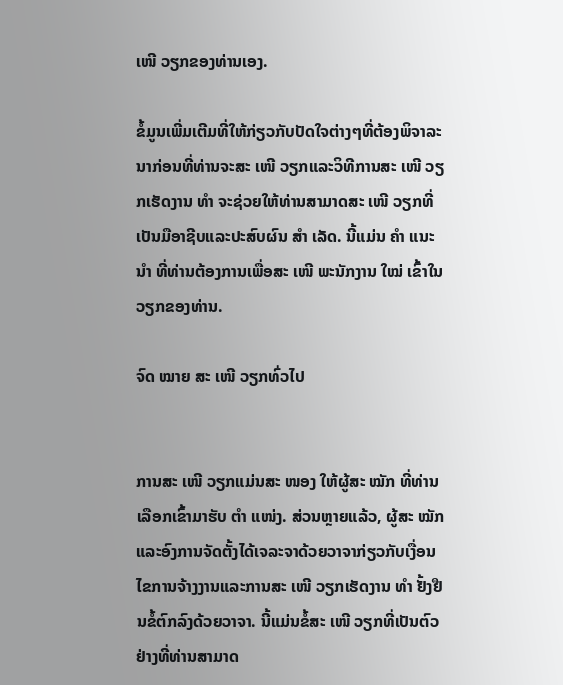ເໜີ ວຽກຂອງທ່ານເອງ.

ຂໍ້ມູນເພີ່ມເຕີມທີ່ໃຫ້ກ່ຽວກັບປັດໃຈຕ່າງໆທີ່ຕ້ອງພິຈາລະນາກ່ອນທີ່ທ່ານຈະສະ ເໜີ ວຽກແລະວິທີການສະ ເໜີ ວຽກເຮັດງານ ທຳ ຈະຊ່ວຍໃຫ້ທ່ານສາມາດສະ ເໜີ ວຽກທີ່ເປັນມືອາຊີບແລະປະສົບຜົນ ສຳ ເລັດ. ນີ້ແມ່ນ ຄຳ ແນະ ນຳ ທີ່ທ່ານຕ້ອງການເພື່ອສະ ເໜີ ພະນັກງານ ໃໝ່ ເຂົ້າໃນວຽກຂອງທ່ານ.

ຈົດ ໝາຍ ສະ ເໜີ ວຽກທົ່ວໄປ


ການສະ ເໜີ ວຽກແມ່ນສະ ໜອງ ໃຫ້ຜູ້ສະ ໝັກ ທີ່ທ່ານເລືອກເຂົ້າມາຮັບ ຕຳ ແໜ່ງ. ສ່ວນຫຼາຍແລ້ວ, ຜູ້ສະ ໝັກ ແລະອົງການຈັດຕັ້ງໄດ້ເຈລະຈາດ້ວຍວາຈາກ່ຽວກັບເງື່ອນໄຂການຈ້າງງານແລະການສະ ເໜີ ວຽກເຮັດງານ ທຳ ຢັ້ງຢືນຂໍ້ຕົກລົງດ້ວຍວາຈາ. ນີ້ແມ່ນຂໍ້ສະ ເໜີ ວຽກທີ່ເປັນຕົວຢ່າງທີ່ທ່ານສາມາດ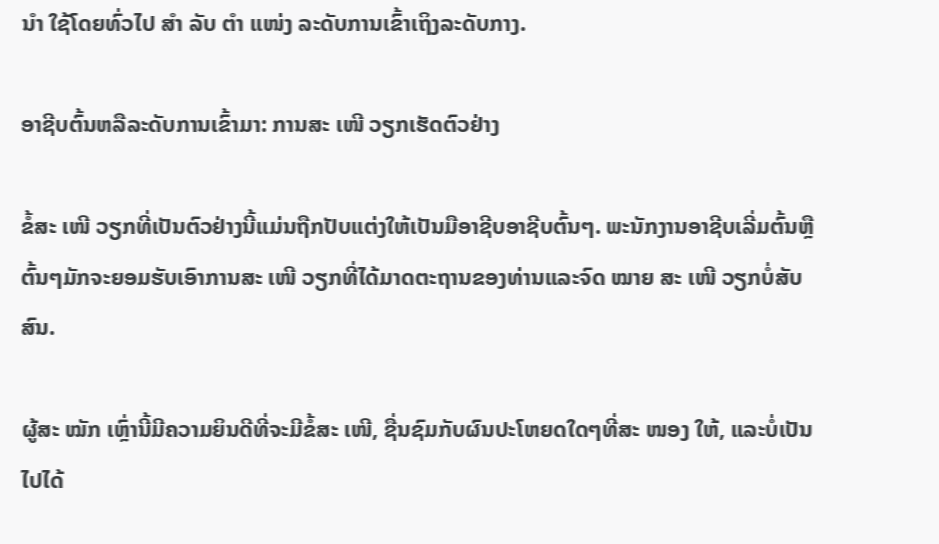ນຳ ໃຊ້ໂດຍທົ່ວໄປ ສຳ ລັບ ຕຳ ແໜ່ງ ລະດັບການເຂົ້າເຖິງລະດັບກາງ.

ອາຊີບຕົ້ນຫລືລະດັບການເຂົ້າມາ: ການສະ ເໜີ ວຽກເຮັດຕົວຢ່າງ

ຂໍ້ສະ ເໜີ ວຽກທີ່ເປັນຕົວຢ່າງນີ້ແມ່ນຖືກປັບແຕ່ງໃຫ້ເປັນມືອາຊີບອາຊີບຕົ້ນໆ. ພະນັກງານອາຊີບເລີ່ມຕົ້ນຫຼືຕົ້ນໆມັກຈະຍອມຮັບເອົາການສະ ເໜີ ວຽກທີ່ໄດ້ມາດຕະຖານຂອງທ່ານແລະຈົດ ໝາຍ ສະ ເໜີ ວຽກບໍ່ສັບສົນ.

ຜູ້ສະ ໝັກ ເຫຼົ່ານີ້ມີຄວາມຍິນດີທີ່ຈະມີຂໍ້ສະ ເໜີ, ຊື່ນຊົມກັບຜົນປະໂຫຍດໃດໆທີ່ສະ ໜອງ ໃຫ້, ແລະບໍ່ເປັນໄປໄດ້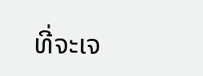ທີ່ຈະເຈ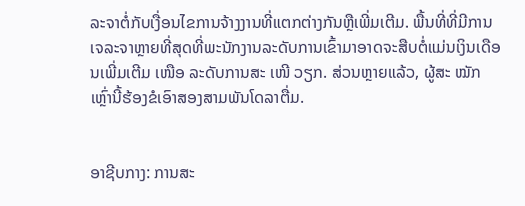ລະຈາຕໍ່ກັບເງື່ອນໄຂການຈ້າງງານທີ່ແຕກຕ່າງກັນຫຼືເພີ່ມເຕີມ. ພື້ນທີ່ທີ່ມີການເຈລະຈາຫຼາຍທີ່ສຸດທີ່ພະນັກງານລະດັບການເຂົ້າມາອາດຈະສືບຕໍ່ແມ່ນເງິນເດືອນເພີ່ມເຕີມ ເໜືອ ລະດັບການສະ ເໜີ ວຽກ. ສ່ວນຫຼາຍແລ້ວ, ຜູ້ສະ ໝັກ ເຫຼົ່ານີ້ຮ້ອງຂໍເອົາສອງສາມພັນໂດລາຕື່ມ.


ອາຊີບກາງ: ການສະ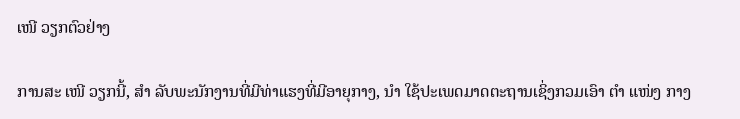ເໜີ ວຽກຕົວຢ່າງ

ການສະ ເໜີ ວຽກນີ້, ສຳ ລັບພະນັກງານທີ່ມີທ່າແຮງທີ່ມີອາຍຸກາງ, ນຳ ໃຊ້ປະເພດມາດຕະຖານເຊິ່ງກວມເອົາ ຕຳ ແໜ່ງ ກາງ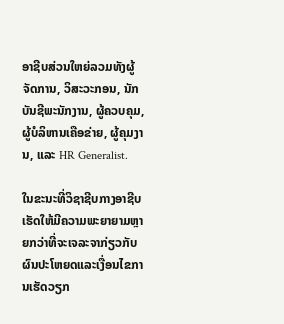ອາຊີບສ່ວນໃຫຍ່ລວມທັງຜູ້ຈັດການ, ວິສະວະກອນ, ນັກບັນຊີພະນັກງານ, ຜູ້ຄວບຄຸມ, ຜູ້ບໍລິຫານເຄືອຂ່າຍ, ຜູ້ຄຸມງານ, ແລະ HR Generalist.

ໃນຂະນະທີ່ວິຊາຊີບກາງອາຊີບເຮັດໃຫ້ມີຄວາມພະຍາຍາມຫຼາຍກວ່າທີ່ຈະເຈລະຈາກ່ຽວກັບຜົນປະໂຫຍດແລະເງື່ອນໄຂການເຮັດວຽກ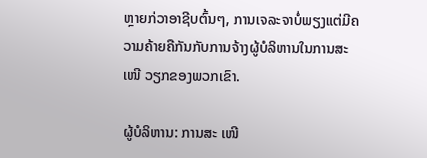ຫຼາຍກ່ວາອາຊີບຕົ້ນໆ, ການເຈລະຈາບໍ່ພຽງແຕ່ມີຄວາມຄ້າຍຄືກັນກັບການຈ້າງຜູ້ບໍລິຫານໃນການສະ ເໜີ ວຽກຂອງພວກເຂົາ.

ຜູ້ບໍລິຫານ: ການສະ ເໜີ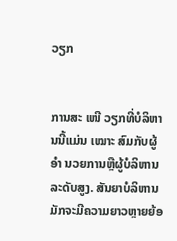ວຽກ


ການສະ ເໜີ ວຽກທີ່ບໍລິຫານນີ້ແມ່ນ ເໝາະ ສົມກັບຜູ້ ອຳ ນວຍການຫຼືຜູ້ບໍລິຫານລະດັບສູງ. ສັນຍາບໍລິຫານມັກຈະມີຄວາມຍາວຫຼາຍຍ້ອ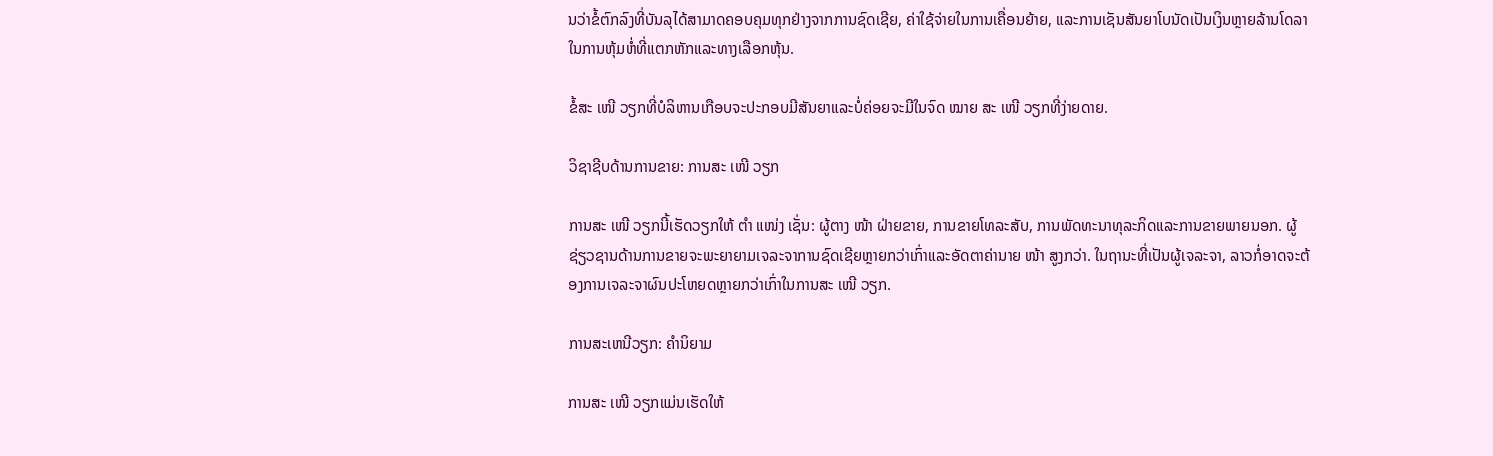ນວ່າຂໍ້ຕົກລົງທີ່ບັນລຸໄດ້ສາມາດຄອບຄຸມທຸກຢ່າງຈາກການຊົດເຊີຍ, ຄ່າໃຊ້ຈ່າຍໃນການເຄື່ອນຍ້າຍ, ແລະການເຊັນສັນຍາໂບນັດເປັນເງິນຫຼາຍລ້ານໂດລາໃນການຫຸ້ມຫໍ່ທີ່ແຕກຫັກແລະທາງເລືອກຫຸ້ນ.

ຂໍ້ສະ ເໜີ ວຽກທີ່ບໍລິຫານເກືອບຈະປະກອບມີສັນຍາແລະບໍ່ຄ່ອຍຈະມີໃນຈົດ ໝາຍ ສະ ເໜີ ວຽກທີ່ງ່າຍດາຍ.

ວິຊາຊີບດ້ານການຂາຍ: ການສະ ເໜີ ວຽກ

ການສະ ເໜີ ວຽກນີ້ເຮັດວຽກໃຫ້ ຕຳ ແໜ່ງ ເຊັ່ນ: ຜູ້ຕາງ ໜ້າ ຝ່າຍຂາຍ, ການຂາຍໂທລະສັບ, ການພັດທະນາທຸລະກິດແລະການຂາຍພາຍນອກ. ຜູ້ຊ່ຽວຊານດ້ານການຂາຍຈະພະຍາຍາມເຈລະຈາການຊົດເຊີຍຫຼາຍກວ່າເກົ່າແລະອັດຕາຄ່ານາຍ ໜ້າ ສູງກວ່າ. ໃນຖານະທີ່ເປັນຜູ້ເຈລະຈາ, ລາວກໍ່ອາດຈະຕ້ອງການເຈລະຈາຜົນປະໂຫຍດຫຼາຍກວ່າເກົ່າໃນການສະ ເໜີ ວຽກ.

ການສະເຫນີວຽກ: ຄໍານິຍາມ

ການສະ ເໜີ ວຽກແມ່ນເຮັດໃຫ້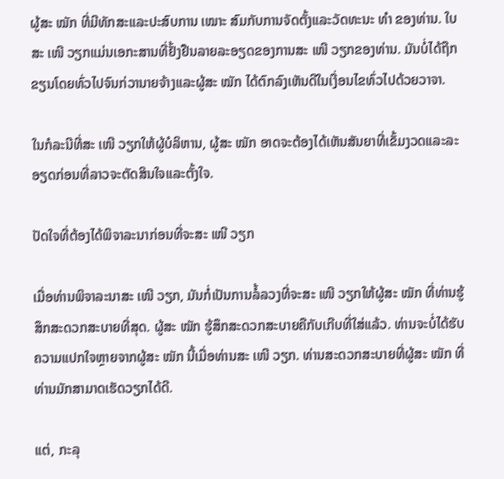ຜູ້ສະ ໝັກ ທີ່ມີທັກສະແລະປະສົບການ ເໝາະ ສົມກັບການຈັດຕັ້ງແລະວັດທະນະ ທຳ ຂອງທ່ານ. ໃບສະ ເໜີ ວຽກແມ່ນເອກະສານທີ່ຢັ້ງຢືນລາຍລະອຽດຂອງການສະ ເໜີ ວຽກຂອງທ່ານ. ມັນບໍ່ໄດ້ຖືກຂຽນໂດຍທົ່ວໄປຈົນກ່ວານາຍຈ້າງແລະຜູ້ສະ ໝັກ ໄດ້ຕົກລົງເຫັນດີໃນເງື່ອນໄຂທົ່ວໄປດ້ວຍວາຈາ.

ໃນກໍລະນີທີ່ສະ ເໜີ ວຽກໃຫ້ຜູ້ບໍລິຫານ, ຜູ້ສະ ໝັກ ອາດຈະຕ້ອງໄດ້ເຫັນສັນຍາທີ່ເຂັ້ມງວດແລະລະອຽດກ່ອນທີ່ລາວຈະຕັດສິນໃຈແລະຕັ້ງໃຈ.

ປັດໃຈທີ່ຕ້ອງໄດ້ພິຈາລະນາກ່ອນທີ່ຈະສະ ເໜີ ວຽກ

ເມື່ອທ່ານພິຈາລະນາສະ ເໜີ ວຽກ, ມັນກໍ່ເປັນການລໍ້ລວງທີ່ຈະສະ ເໜີ ວຽກໃຫ້ຜູ້ສະ ໝັກ ທີ່ທ່ານຮູ້ສຶກສະດວກສະບາຍທີ່ສຸດ. ຜູ້ສະ ໝັກ ຮູ້ສຶກສະດວກສະບາຍຄືກັບເກີບທີ່ໃສ່ແລ້ວ. ທ່ານຈະບໍ່ໄດ້ຮັບຄວາມແປກໃຈຫຼາຍຈາກຜູ້ສະ ໝັກ ນີ້ເມື່ອທ່ານສະ ເໜີ ວຽກ. ທ່ານສະດວກສະບາຍທີ່ຜູ້ສະ ໝັກ ທີ່ທ່ານມັກສາມາດເຮັດວຽກໄດ້ດີ.

ແຕ່, ກະລຸ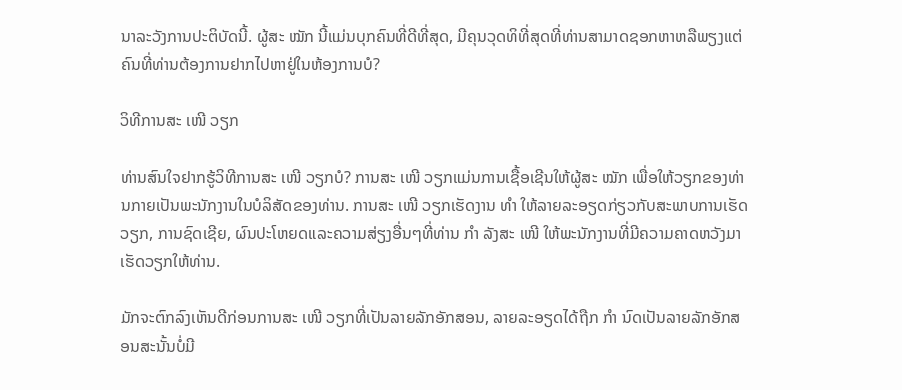ນາລະວັງການປະຕິບັດນີ້. ຜູ້ສະ ໝັກ ນີ້ແມ່ນບຸກຄົນທີ່ດີທີ່ສຸດ, ມີຄຸນວຸດທິທີ່ສຸດທີ່ທ່ານສາມາດຊອກຫາຫລືພຽງແຕ່ຄົນທີ່ທ່ານຕ້ອງການຢາກໄປຫາຢູ່ໃນຫ້ອງການບໍ?

ວິທີການສະ ເໜີ ວຽກ

ທ່ານສົນໃຈຢາກຮູ້ວິທີການສະ ເໜີ ວຽກບໍ? ການສະ ເໜີ ວຽກແມ່ນການເຊື້ອເຊີນໃຫ້ຜູ້ສະ ໝັກ ເພື່ອໃຫ້ວຽກຂອງທ່ານກາຍເປັນພະນັກງານໃນບໍລິສັດຂອງທ່ານ. ການສະ ເໜີ ວຽກເຮັດງານ ທຳ ໃຫ້ລາຍລະອຽດກ່ຽວກັບສະພາບການເຮັດວຽກ, ການຊົດເຊີຍ, ຜົນປະໂຫຍດແລະຄວາມສ່ຽງອື່ນໆທີ່ທ່ານ ກຳ ລັງສະ ເໜີ ໃຫ້ພະນັກງານທີ່ມີຄວາມຄາດຫວັງມາເຮັດວຽກໃຫ້ທ່ານ.

ມັກຈະຕົກລົງເຫັນດີກ່ອນການສະ ເໜີ ວຽກທີ່ເປັນລາຍລັກອັກສອນ, ລາຍລະອຽດໄດ້ຖືກ ກຳ ນົດເປັນລາຍລັກອັກສອນສະນັ້ນບໍ່ມີ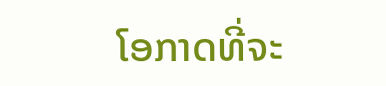ໂອກາດທີ່ຈະ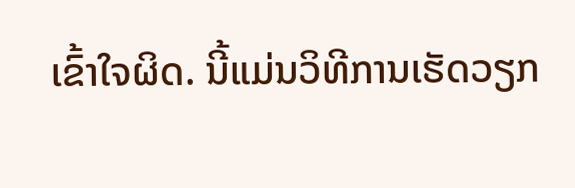ເຂົ້າໃຈຜິດ. ນີ້ແມ່ນວິທີການເຮັດວຽກ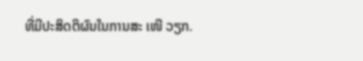ທີ່ມີປະສິດຕິຜົນໃນການສະ ເໜີ ວຽກ.